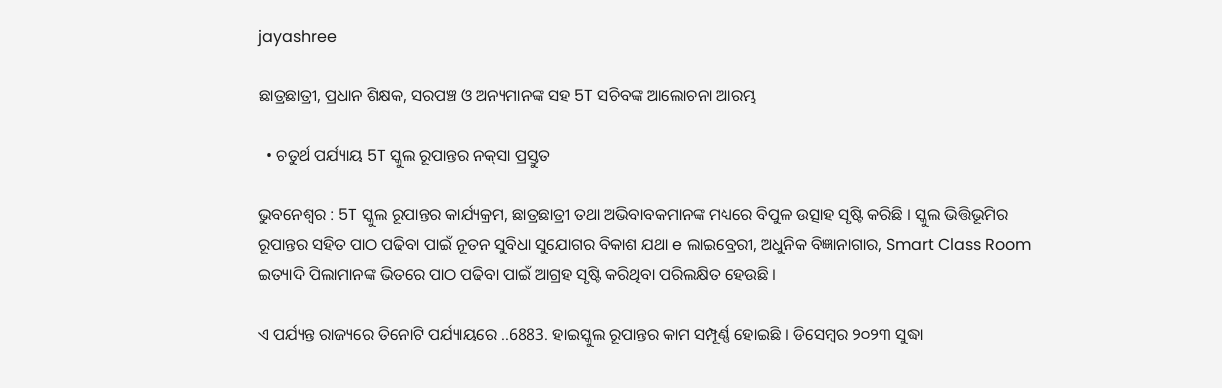jayashree

ଛାତ୍ରଛାତ୍ରୀ, ପ୍ରଧାନ ଶିକ୍ଷକ, ସରପଞ୍ଚ ଓ ଅନ୍ୟମାନଙ୍କ ସହ 5T ସଚିବଙ୍କ ଆଲୋଚନା ଆରମ୍ଭ

  • ଚତୁର୍ଥ ପର୍ଯ୍ୟାୟ 5T ସ୍କୁଲ ରୂପାନ୍ତର ନକ୍‌ସା ପ୍ରସ୍ତୁତ

ଭୁବନେଶ୍ୱର : 5T ସ୍କୁଲ ରୂପାନ୍ତର କାର୍ଯ୍ୟକ୍ରମ, ଛାତ୍ରଛାତ୍ରୀ ତଥା ଅଭିବାବକମାନଙ୍କ ମଧ୍ୟରେ ବିପୁଳ ଉତ୍ସାହ ସୃଷ୍ଟି କରିଛି । ସ୍କୁଲ ଭିତ୍ତିଭୂମିର ରୂପାନ୍ତର ସହିତ ପାଠ ପଢିବା ପାଇଁ ନୂତନ ସୁବିଧା ସୁଯୋଗର ବିକାଶ ଯଥା e ଲାଇବ୍ରେରୀ, ଅଧୁନିକ ବିଜ୍ଞାନାଗାର, Smart Class Room ଇତ୍ୟାଦି ପିଲାମାନଙ୍କ ଭିତରେ ପାଠ ପଢିବା ପାଇଁ ଆଗ୍ରହ ସୃଷ୍ଟି କରିଥିବା ପରିଲକ୍ଷିତ ହେଉଛି ।

ଏ ପର୍ଯ୍ୟନ୍ତ ରାଜ୍ୟରେ ତିନୋଟି ପର୍ଯ୍ୟାୟରେ ..6883. ହାଇସ୍କୁଲ ରୂପାନ୍ତର କାମ ସମ୍ପୂର୍ଣ୍ଣ ହୋଇଛି । ଡିସେମ୍ବର ୨୦୨୩ ସୁଦ୍ଧା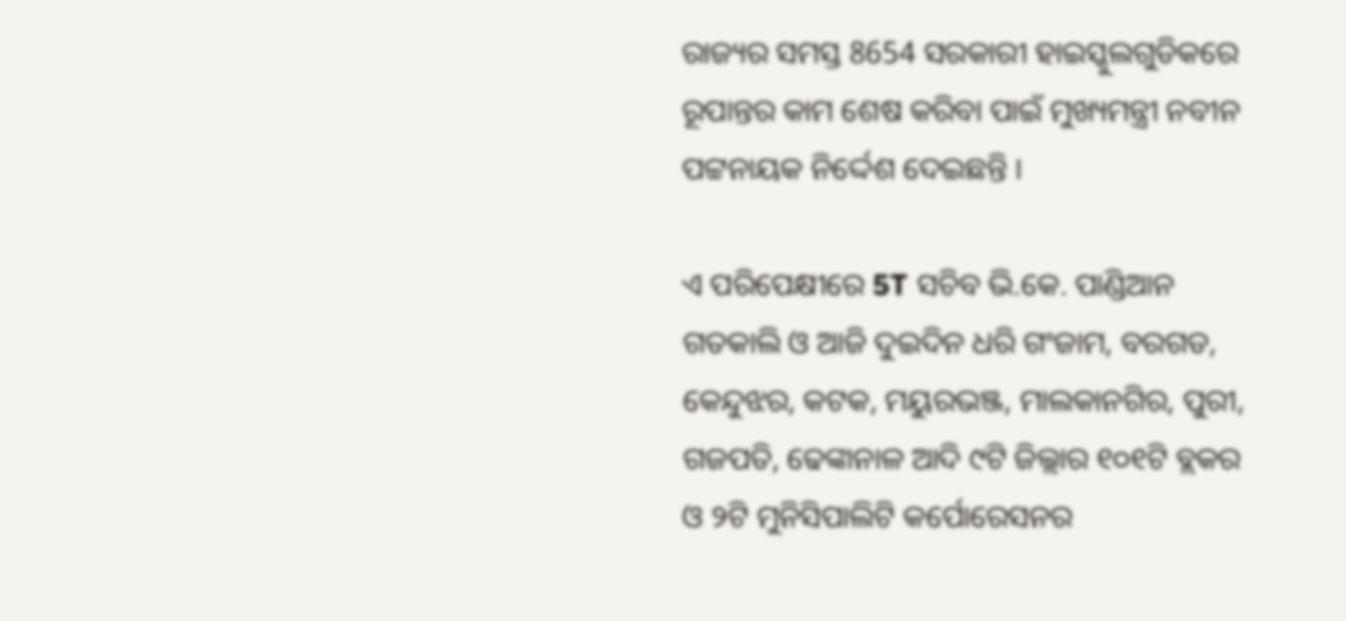ରାଜ୍ୟର ସମସ୍ତ 8654 ସରକାରୀ ହାଇସ୍କୁଲଗୁଡିକରେ ରୂପାନ୍ତର କାମ ଶେଷ କରିବା ପାଇଁ ମୁଖ୍ୟମନ୍ତ୍ରୀ ନବୀନ ପଟ୍ଟନାୟକ ନିର୍ଦ୍ଦେଶ ଦେଇଛନ୍ତି ।

ଏ ପରିପେକ୍ଷୀରେ 5T ସଚିବ ଭି.କେ. ପାଣ୍ଡିଆନ ଗତକାଲି ଓ ଆଜି ଦୁଇଦିନ ଧରି ଗଂଜାମ, ବରଗଡ, କେନ୍ଦୁଝର, କଟକ, ମୟୁରଭଞ୍ଜ, ମାଲକାନଗିର, ପୁରୀ, ଗଜପତି, ଢେଙ୍କାନାଳ ଆଦି ୯ଟି ଜିଲ୍ଲାର ୧୦୧ଟି ବ୍ଲକର ଓ ୨ଟି ମୁନିସିପାଲିଟି କର୍ପୋରେସନର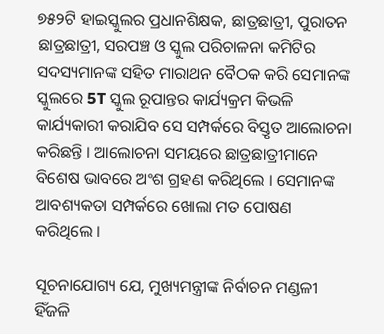୭୫୨ଟି ହାଇସ୍କୁଲର ପ୍ରଧାନଶିକ୍ଷକ, ଛାତ୍ରଛାତ୍ରୀ, ପୁରାତନ ଛାତ୍ରଛାତ୍ରୀ, ସରପଞ୍ଚ ଓ ସ୍କୁଲ ପରିଚାଳନା କମିଟିର ସଦସ୍ୟମାନଙ୍କ ସହିତ ମାରାଥନ ବୈଠକ କରି ସେମାନଙ୍କ ସ୍କୁଲରେ 5T ସ୍କୁଲ ରୂପାନ୍ତର କାର୍ଯ୍ୟକ୍ରମ କିଭଳି କାର୍ଯ୍ୟକାରୀ କରାଯିବ ସେ ସମ୍ପର୍କରେ ବିସ୍ତୃତ ଆଲୋଚନା କରିଛନ୍ତି । ଆଲୋଚନା ସମୟରେ ଛାତ୍ରଛାତ୍ରୀମାନେ ବିଶେଷ ଭାବରେ ଅଂଶ ଗ୍ରହଣ କରିଥିଲେ । ସେମାନଙ୍କ ଆବଶ୍ୟକତା ସମ୍ପର୍କରେ ଖୋଲା ମତ ପୋଷଣ କରିଥିଲେ ।

ସୂଚନାଯୋଗ୍ୟ ଯେ, ମୁଖ୍ୟମନ୍ତ୍ରୀଙ୍କ ନିର୍ବାଚନ ମଣ୍ଡଳୀ ହିଁଜଳି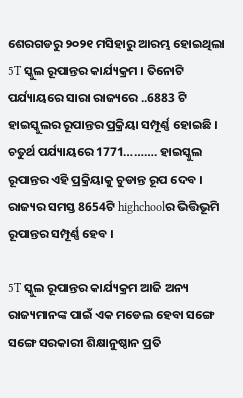ଶେରଗଡରୁ ୨୦୨୧ ମସିହାରୁ ଆରମ୍ଭ ହୋଇଥିଲା 5T ସ୍କୁଲ ରୂପାନ୍ତର କାର୍ଯ୍ୟକ୍ରମ । ତିନୋଟି ପର୍ଯ୍ୟାୟରେ ସାରା ରାଜ୍ୟରେ ..6883 ଟି ହାଇସ୍କୁଲର ରୂପାନ୍ତର ପ୍ରକ୍ରିୟା ସମ୍ପୂର୍ଣ୍ଣ ହୋଇଛି । ଚତୁର୍ଥ ପର୍ଯ୍ୟାୟରେ 1771………. ହାଇସ୍କୁଲ ରୂପାନ୍ତର ଏହି ପ୍ରକ୍ରିୟାକୁ ଚୁଡାନ୍ତ ରୂପ ଦେବ । ରାଜ୍ୟର ସମସ୍ତ 8654ଟି highchoolର ଭିତ୍ତିଭୂମି ରୂପାନ୍ତର ସମ୍ପୂର୍ଣ୍ଣ ହେବ ।

5T ସ୍କୁଲ ରୂପାନ୍ତର କାର୍ଯ୍ୟକ୍ରମ ଆଜି ଅନ୍ୟ ରାଜ୍ୟମାନଙ୍କ ପାଇଁ ଏକ ମଡେଲ ହେବା ସଙ୍ଗେ ସଙ୍ଗେ ସରକାରୀ ଶିକ୍ଷାନୁଷ୍ଠାନ ପ୍ରତି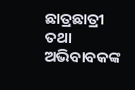ଛାତ୍ରଛାତ୍ରୀ ତଥା ଅଭିବାବକଙ୍କ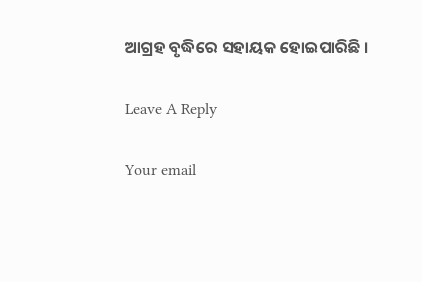ଆଗ୍ରହ ବୃଦ୍ଧିରେ ସହାୟକ ହୋଇପାରିଛି ।

Leave A Reply

Your email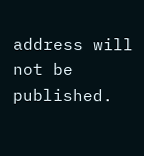address will not be published.